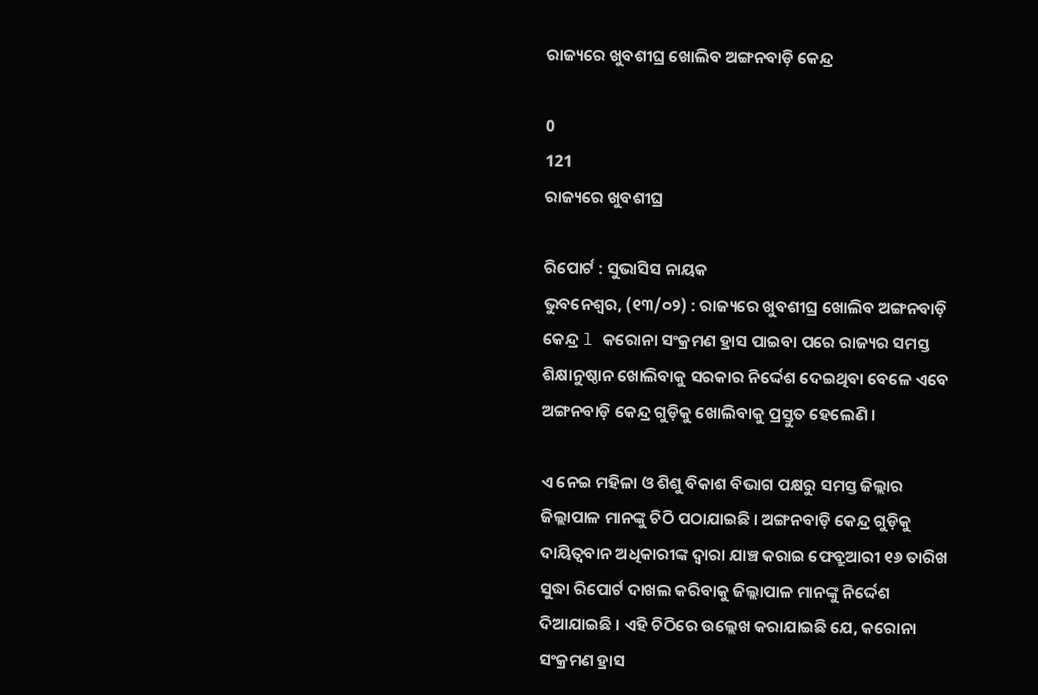ରାଜ୍ୟରେ ଖୁବଶୀଘ୍ର ଖୋଲିବ ଅଙ୍ଗନବାଡ଼ି କେନ୍ଦ୍ର

0
121
ରାଜ୍ୟରେ ଖୁବଶୀଘ୍ର

ରିପୋର୍ଟ : ସୁଭାସିସ ନାୟକ
ଭୁବନେଶ୍ୱର, (୧୩/୦୨) : ରାଜ୍ୟରେ ଖୁବଶୀଘ୍ର ଖୋଲିବ ଅଙ୍ଗନବାଡ଼ି କେନ୍ଦ୍ର l କରୋନା ସଂକ୍ରମଣ ହ୍ରାସ ପାଇବା ପରେ ରାଜ୍ୟର ସମସ୍ତ ଶିକ୍ଷାନୁଷ୍ଠାନ ଖୋଲିବାକୁ ସରକାର ନିର୍ଦ୍ଦେଶ ଦେଇଥିବା ବେଳେ ଏବେ ଅଙ୍ଗନବାଡ଼ି କେନ୍ଦ୍ର ଗୁଡ଼ିକୁ ଖୋଲିବାକୁ ପ୍ରସ୍ତୁତ ହେଲେଣି ।

ଏ ନେଇ ମହିଳା ଓ ଶିଶୁ ବିକାଶ ବିଭାଗ ପକ୍ଷରୁ ସମସ୍ତ ଜିଲ୍ଲାର ଜିଲ୍ଲାପାଳ ମାନଙ୍କୁ ଚିଠି ପଠାଯାଇଛି । ଅଙ୍ଗନବାଡ଼ି କେନ୍ଦ୍ର ଗୁଡ଼ିକୁ ଦାୟିତ୍ୱବାନ ଅଧିକାରୀଙ୍କ ଦ୍ୱାରା ଯାଞ୍ଚ କରାଇ ଫେବ୍ରୁଆରୀ ୧୬ ତାରିଖ ସୁଦ୍ଧା ରିପୋର୍ଟ ଦାଖଲ କରିବାକୁ ଜିଲ୍ଲାପାଳ ମାନଙ୍କୁ ନିର୍ଦ୍ଦେଶ ଦିଆଯାଇଛି । ଏହି ଚିଠିରେ ଉଲ୍ଲେଖ କରାଯାଇଛି ଯେ, କରୋନା ସଂକ୍ରମଣ ହ୍ରାସ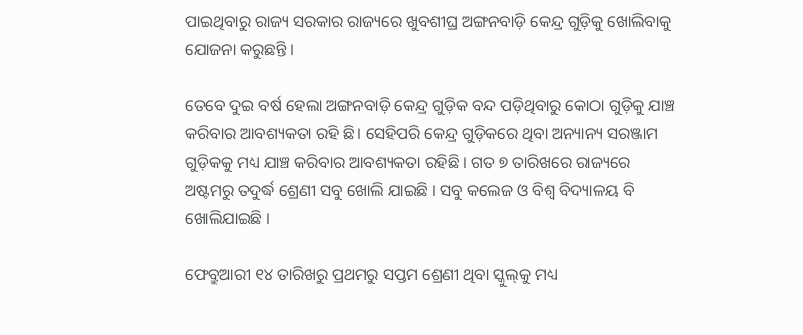ପାଇଥିବାରୁ ରାଜ୍ୟ ସରକାର ରାଜ୍ୟରେ ଖୁବଶୀଘ୍ର ଅଙ୍ଗନବାଡ଼ି କେନ୍ଦ୍ର ଗୁଡ଼ିକୁ ଖୋଲିବାକୁ ଯୋଜନା କରୁଛନ୍ତି ।

ତେବେ ଦୁଇ ବର୍ଷ ହେଲା ଅଙ୍ଗନବାଡ଼ି କେନ୍ଦ୍ର ଗୁଡ଼ିକ ବନ୍ଦ ପଡ଼ିଥିବାରୁ କୋଠା ଗୁଡ଼ିକୁ ଯାଞ୍ଚ କରିବାର ଆବଶ୍ୟକତା ରହି ଛି। ସେହିପରି କେନ୍ଦ୍ର ଗୁଡ଼ିକରେ ଥିବା ଅନ୍ୟାନ୍ୟ ସରଞ୍ଜାମ ଗୁଡ଼ିକକୁ ମଧ୍ୟ ଯାଞ୍ଚ କରିବାର ଆବଶ୍ୟକତା ରହିଛି । ଗତ ୭ ତାରିଖରେ ରାଜ୍ୟରେ ଅଷ୍ଟମରୁ ତଦୁର୍ଦ୍ଧ ଶ୍ରେଣୀ ସବୁ ଖୋଲି ଯାଇଛି । ସବୁ କଲେଜ ଓ ବିଶ୍ୱ ବିଦ୍ୟାଳୟ ବି ଖୋଲିଯାଇଛି ।

ଫେବ୍ରୁଆରୀ ୧୪ ତାରିଖରୁ ପ୍ରଥମରୁ ସପ୍ତମ ଶ୍ରେଣୀ ଥିବା ସ୍କୁଲ୍‌କୁ ମଧ୍ୟ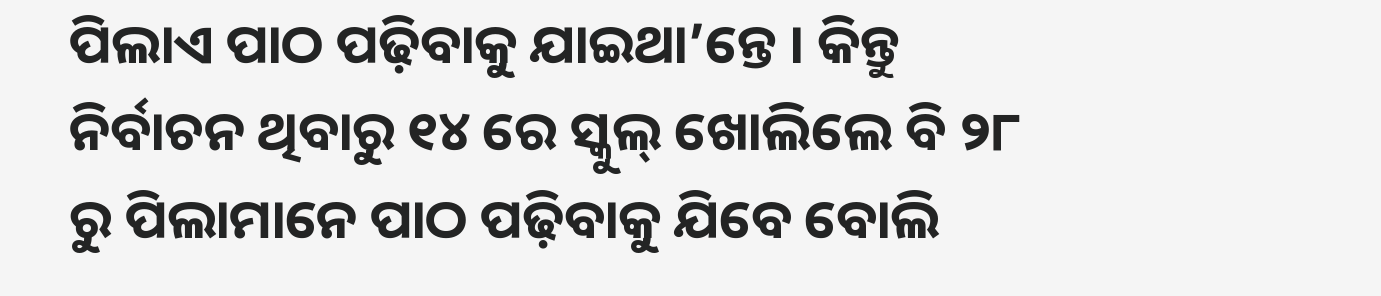ପିଲାଏ ପାଠ ପଢ଼ିବାକୁ ଯାଇଥା’ନ୍ତେ । କିନ୍ତୁ ନିର୍ବାଚନ ଥିବାରୁ ୧୪ ରେ ସ୍କୁଲ୍‌ ଖୋଲିଲେ ବି ୨୮ ରୁ ପିଲାମାନେ ପାଠ ପଢ଼ିବାକୁ ଯିବେ ବୋଲି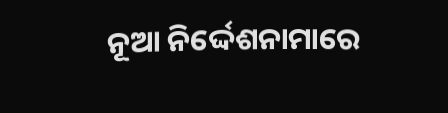ନୂଆ ନିର୍ଦ୍ଦେଶନାମାରେ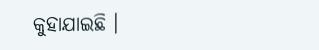କୁହାଯାଇଛି ।